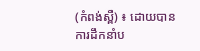(កំពង់ស្ពឺ) ៖ ដោយបានការដឹកនាំប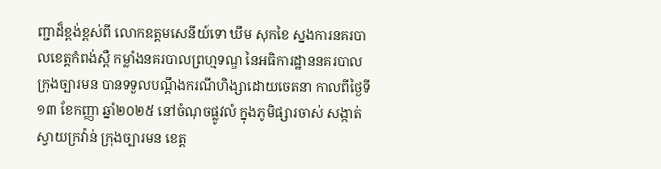ញ្ជាដ៏ខ្ពង់ខ្ពស់ពី លោកឧត្ដមសេនីយ៍ទោ ឃឹម សុកខៃ ស្នងការនគរបាលខេត្ដកំពង់ស្ពឺ កម្លាំងនគរបាលព្រហ្មទណ្ឌ នៃអធិការដ្ឋាននគរបាលក្រុងច្បារមន បានទទួលបណ្ដឹងករណីហិង្សាដោយចេតនា កាលពីថ្ងៃទី១៣ ខែកញ្ញា ឆ្នាំ២០២៥ នៅចំណុចផ្លូវលំ ក្នុងភូមិផ្សារចាស់ សង្កាត់ស្វាយក្រវ៉ាន់ ក្រុងច្បារមន ខេត្ត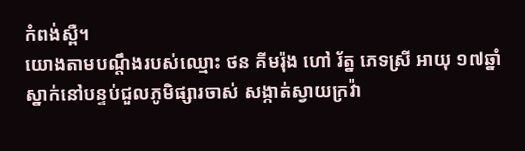កំពង់ស្ពឺ។
យោងតាមបណ្ដឹងរបស់ឈ្មោះ ថន គីមរ៉ុង ហៅ រ័ត្ន ភេទស្រី អាយុ ១៧ឆ្នាំ ស្នាក់នៅបន្ទប់ជួលភូមិផ្សារចាស់ សង្កាត់ស្វាយក្រវ៉ា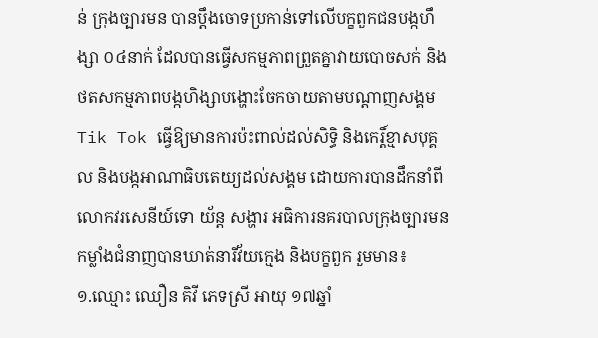ន់ ក្រុងច្បារមន បានប្ដឹងចោទប្រកាន់ទៅលើបក្ខពួកជនបង្កហឹង្សា ០៤នាក់ ដែលបានធ្វើសកម្មភាពព្រួតគ្នាវាយបោចសក់ និងថតសកម្មភាពបង្កហិង្សាបង្ហោះចែកចាយតាមបណ្ដាញសង្គម Tik Tok ធ្វើឱ្យមានការប៉ះពាល់ដល់សិទ្ធិ និងកេរ្ដិ៍ខ្មាសបុគ្គល និងបង្កអាណាធិបតេយ្យដល់សង្គម ដោយការបានដឹកនាំពី លោកវរសេនីយ៍ទោ យ័ន្ដ សង្ហារ អធិការនគរបាលក្រុងច្បារមន កម្លាំងជំនាញបានឃាត់នារីវ័យក្មេង និងបក្ខពួក រួមមាន៖
១.ឈ្មោះ ឈឿន គិវី ភេទស្រី អាយុ ១៧ឆ្នាំ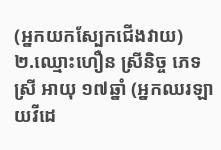(អ្នកយកស្បែកជើងវាយ)
២.ឈ្មោះហឿន ស្រីនិច្ច ភេទស្រី អាយុ ១៧ឆ្នាំ (អ្នកឈរឡាយវីដេ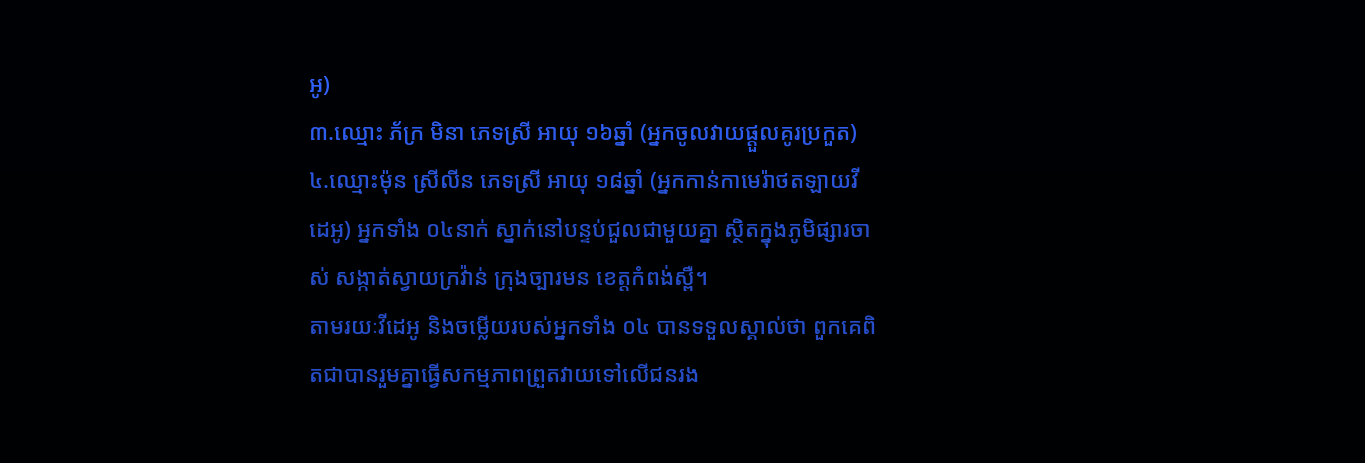អូ)
៣.ឈ្មោះ ភ័ក្រ មិនា ភេទស្រី អាយុ ១៦ឆ្នាំ (អ្នកចូលវាយផ្ដួលគូរប្រកួត)
៤.ឈ្មោះម៉ុន ស្រីលីន ភេទស្រី អាយុ ១៨ឆ្នាំ (អ្នកកាន់កាមេរ៉ាថតឡាយវីដេអូ) អ្នកទាំង ០៤នាក់ ស្នាក់នៅបន្ទប់ជួលជាមួយគ្នា ស្ថិតក្នុងភូមិផ្សារចាស់ សង្កាត់ស្វាយក្រវ៉ាន់ ក្រុងច្បារមន ខេត្តកំពង់ស្ពឺ។
តាមរយៈវីដេអូ និងចម្លើយរបស់អ្នកទាំង ០៤ បានទទួលស្គាល់ថា ពួកគេពិតជាបានរួមគ្នាធ្វើសកម្មភាពព្រួតវាយទៅលើជនរង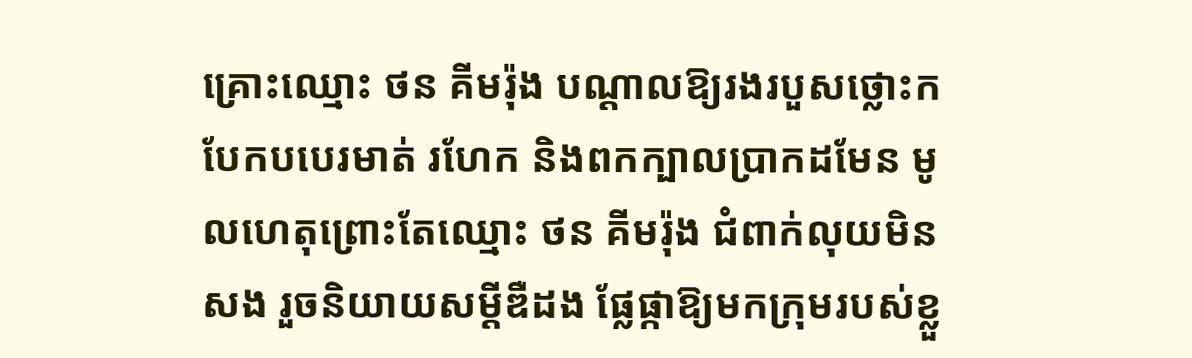គ្រោះឈ្មោះ ថន គីមរ៉ុង បណ្ដាលឱ្យរងរបួសថ្លោះក បែកបបេរមាត់ រហែក និងពកក្បាលប្រាកដមែន មូលហេតុព្រោះតែឈ្មោះ ថន គីមរ៉ុង ជំពាក់លុយមិនសង រួចនិយាយសម្ដីឌឺដង ផ្លែផ្កាឱ្យមកក្រុមរបស់ខ្លួ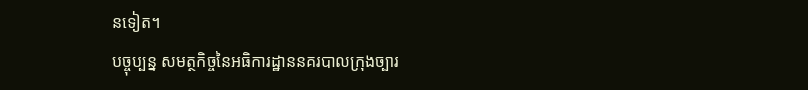នទៀត។
បច្ចុប្បន្ន សមត្ថកិច្ចនៃអធិការដ្ឋាននគរបាលក្រុងច្បារ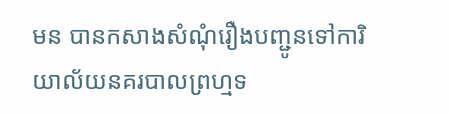មន បានកសាងសំណុំរឿងបញ្ជូនទៅការិយាល័យនគរបាលព្រហ្មទ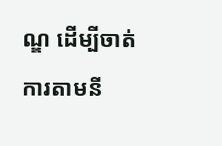ណ្ឌ ដើម្បីចាត់ការតាមនី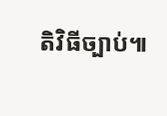តិវិធីច្បាប់៕